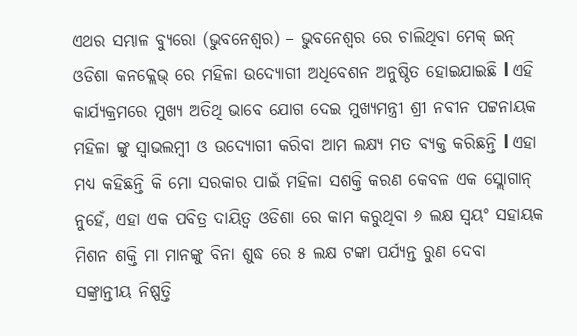ଏଥର ସମ୍ଭାଳ ବ୍ୟୁରୋ (ଭୁବନେଶ୍ବର) – ଭୁବନେଶ୍ବର ରେ ଚାଲିଥିବା ମେକ୍ ଇନ୍ ଓଡିଶା କନକ୍ଲେଭ୍ ରେ ମହିଳା ଉଦ୍ୟୋଗୀ ଅଧିବେଶନ ଅନୁଷ୍ଠିତ ହୋଇଯାଇଛି l ଏହି କାର୍ଯ୍ୟକ୍ରମରେ ମୁଖ୍ୟ ଅତିଥି ଭାବେ ଯୋଗ ଦେଇ ମୁଖ୍ୟମନ୍ତ୍ରୀ ଶ୍ରୀ ନବୀନ ପଟ୍ଟନାୟକ ମହିଳା ଙ୍କୁ ସ୍ୱାଭଲମ୍ବୀ ଓ ଉଦ୍ୟୋଗୀ କରିବା ଆମ ଲକ୍ଷ୍ୟ ମତ ବ୍ୟକ୍ତ କରିଛନ୍ତି l ଏହା ମଧ୍ଯ କହିଛନ୍ତି କି ମୋ ସରକାର ପାଇଁ ମହିଳା ସଶକ୍ତି କରଣ କେବଳ ଏକ ସ୍ଲୋଗାନ୍ ନୁହେଁ, ଏହା ଏକ ପବିତ୍ର ଦାୟିତ୍ଵ ଓଡିଶା ରେ କାମ କରୁଥିବା ୬ ଲକ୍ଷ ସ୍ଵୟଂ ସହାୟକ ମିଶନ ଶକ୍ତି ମା ମାନଙ୍କୁ ବିନା ଶୁଦ୍ଧ ରେ ୫ ଲକ୍ଷ ଟଙ୍କା ପର୍ଯ୍ୟନ୍ତ ରୁଣ ଦେବା ସଙ୍କ୍ରାନ୍ତୀୟ ନିଷ୍ପତ୍ତି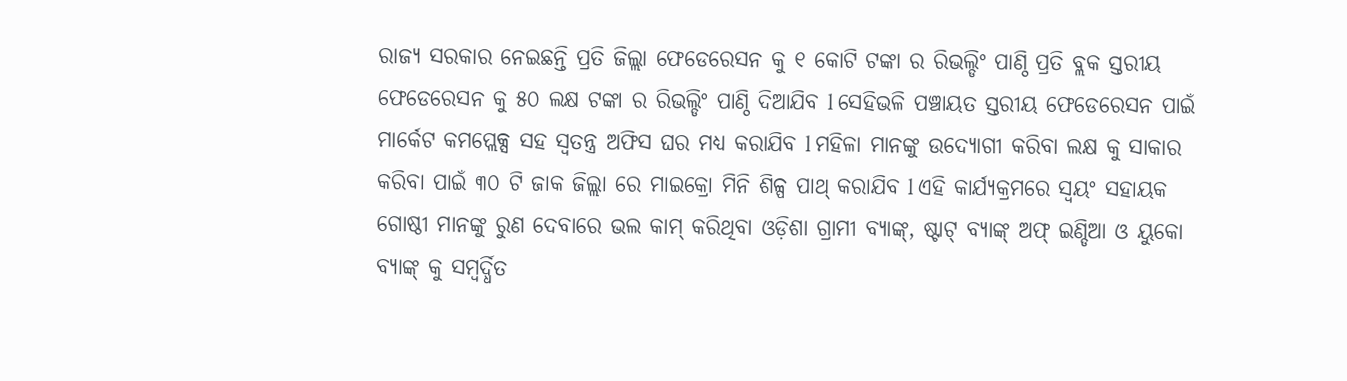ରାଜ୍ଯ ସରକାର ନେଇଛନ୍ତି ପ୍ରତି ଜିଲ୍ଲା ଫେଡେରେସନ କୁ ୧ କୋଟି ଟଙ୍କା ର ରିଭଲ୍ଡିଂ ପାଣ୍ଠି ପ୍ରତି ବ୍ଲକ ସ୍ତରୀୟ ଫେଡେରେସନ କୁ ୫୦ ଲକ୍ଷ ଟଙ୍କା ର ରିଭଲ୍ଡିଂ ପାଣ୍ଠି ଦିଆଯିବ l ସେହିଭଳି ପଞ୍ଚାୟତ ସ୍ତରୀୟ ଫେଡେରେସନ ପାଇଁ ମାର୍କେଟ କମପ୍ଲେକ୍ସ ସହ ସ୍ଵତନ୍ତ୍ର ଅଫିସ ଘର ମଧ୍ଯ କରାଯିବ l ମହିଳା ମାନଙ୍କୁ ଉଦ୍ୟୋଗୀ କରିବା ଲକ୍ଷ କୁ ସାକାର କରିବା ପାଇଁ ୩୦ ଟି ଜାକ ଜିଲ୍ଲା ରେ ମାଇକ୍ରୋ ମିନି ଶିଳ୍ପ ପାଥ୍ କରାଯିବ l ଏହି କାର୍ଯ୍ୟକ୍ରମରେ ସ୍ଵୟଂ ସହାୟକ ଗୋଷ୍ଠୀ ମାନଙ୍କୁ ରୁଣ ଦେବାରେ ଭଲ କାମ୍ କରିଥିବା ଓଡ଼ିଶା ଗ୍ରାମୀ ବ୍ୟାଙ୍କ୍, ଷ୍ଟାଟ୍ ବ୍ୟାଙ୍କ୍ ଅଫ୍ ଇଣ୍ଡିଆ ଓ ୟୁକୋ ବ୍ୟାଙ୍କ୍ କୁ ସମ୍ବର୍ଦ୍ଧିତ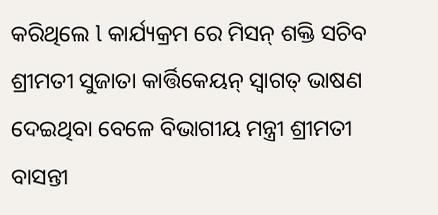କରିଥିଲେ l କାର୍ଯ୍ୟକ୍ରମ ରେ ମିସନ୍ ଶକ୍ତି ସଚିବ ଶ୍ରୀମତୀ ସୁଜାତା କାର୍ତ୍ତିକେୟନ୍ ସ୍ୱାଗତ୍ ଭାଷଣ ଦେଇଥିବା ବେଳେ ବିଭାଗୀୟ ମନ୍ତ୍ରୀ ଶ୍ରୀମତୀ ବାସନ୍ତୀ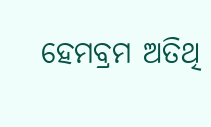ହେମବ୍ରମ ଅତିଥି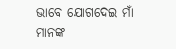ଭାବେ ଯୋଗଦେଇ ମାଁ ମାନଙ୍କ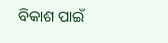ବିକାଶ ପାଇଁ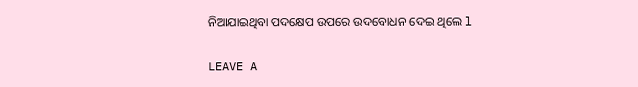ନିଆଯାଇଥିବା ପଦକ୍ଷେପ ଉପରେ ଉଦବୋଧନ ଦେଇ ଥିଲେ l

LEAVE A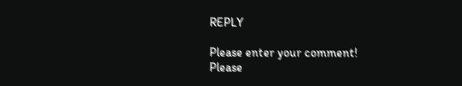REPLY

Please enter your comment!
Please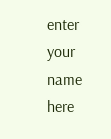enter your name here